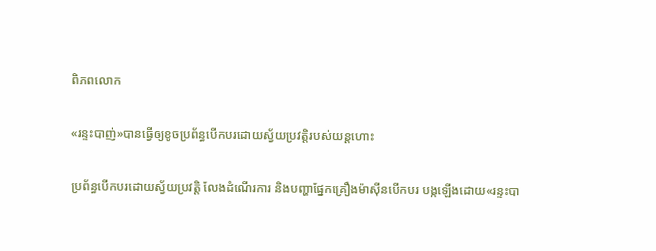ពិភពលោក

«រន្ទះបាញ់»បានធ្វើឲ្យខូចប្រព័ន្ធបើកបរដោយស្វ័យប្រវត្តិរបស់យន្ដហោះ

ប្រព័ន្ធបើកបរដោយស្វ័យប្រវត្តិ លែងដំណើរការ និងបញ្ហាផ្នែកគ្រឿងម៉ាស៊ីនបើកបរ បង្កឡើងដោយ«រន្ទះបា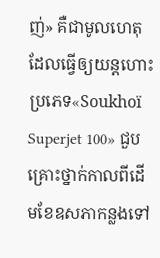ញ់» គឺជាមូលហេតុដែលធ្វើឲ្យយន្ដហោះ ប្រភេទ«Soukhoï Superjet 100» ជួបគ្រោះថ្នាក់កាលពីដើមខែឧសភាកន្លងទៅ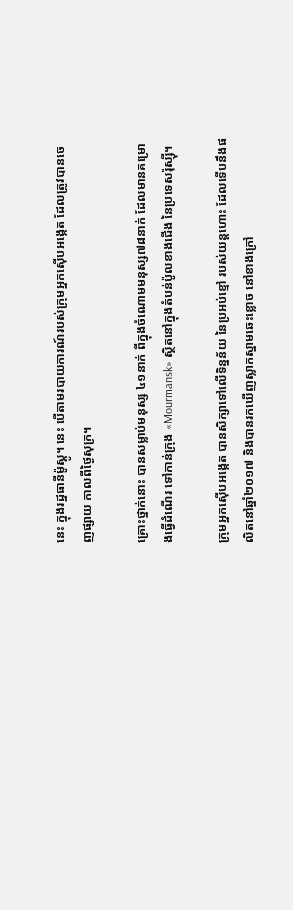នេះ ក្នុងរដ្ឋធានីម៉ូស្គូ។ នេះ បើតាមរបាយការណ៍របស់ក្រុមអ្នកស៊ើបអង្កេត ដែលត្រូវបានចេញផ្សាយ កាលពីថ្ងៃសុក្រ។

គ្រោះថ្នាក់នោះ បានសម្លាប់មនុស្ស ៤១នាក់ ពីក្នុងចំណោមមនុស្ស៧៨នាក់ ដែលមានគម្រោងធ្វើដំណើរ ទៅកាន់ក្រុង «Mourmansk» ស្ថិតនៅក្នុងតំបន់ប៉ូលខាងជើង នៃប្រទេសរ៉ុស្ស៊ី។

ក្រុមអ្នកស៊ើបអង្កេត បានសិក្សាទៅលើទិន្នន័យ នៃប្រអប់ខ្មៅ របស់យន្ដហោះ ដែលទើបនឹងផលិតនៅឆ្នាំ២០១៧ និងបានរកឃើញស្លាកស្នាមឆេះខ្លោច នៅខាងក្រៅ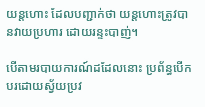យន្ដហោះ ដែលបញ្ជាក់ថា យន្ដហោះត្រូវបានវាយប្រហារ ដោយរន្ទះបាញ់។

បើតាមរបាយការណ៍ដដែលនោះ ប្រព័ន្ធបើកបរដោយស្វ័យប្រវ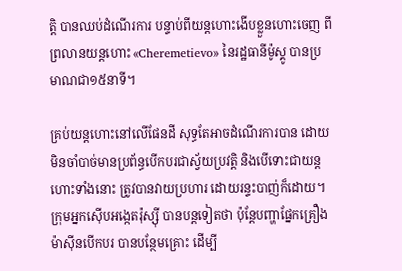ត្តិ បានឈប់ដំណើរការ បន្ទាប់ពីយន្ដហោះងើបខ្លួនហោះចេញ ពីព្រលានយន្ដហោះ «Cheremetievo» នៃរដ្ឋធានីម៉ូស្គូ បានប្រមាណជា១៥នាទី។

គ្រប់យន្ដហោះនៅលើផែនដី សុទ្ធតែអាចដំណើរការបាន ដោយមិនចាំបាច់មានប្រព័ន្ធបើកបរជាស្វ័យប្រវត្តិ និងបើទោះជាយន្ដហោះទាំងនោះ ត្រូវបានវាយប្រហារ ដោយរន្ទះបាញ់ក៏ដោយ។ ក្រុមអ្នកស៊ើបអង្កេតរ៉ុស្ស៊ី បានបន្តទៀតថា ប៉ុន្តែបញ្ហាផ្នែកគ្រឿងម៉ាស៊ីនបើកបរ បានបន្ថែមគ្រោះ ដើម្បី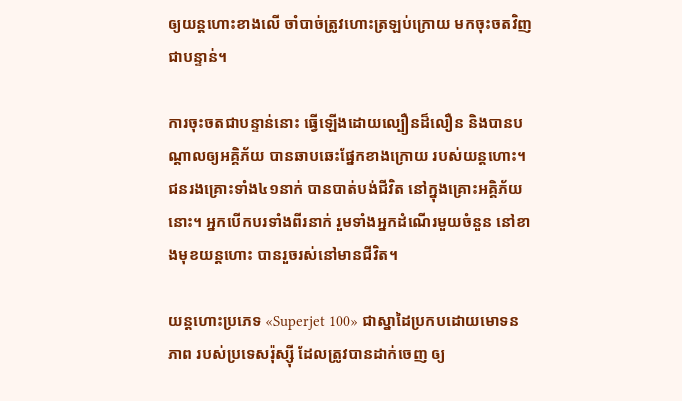ឲ្យយន្ដហោះខាងលើ ចាំបាច់ត្រូវហោះត្រឡប់ក្រោយ មកចុះចតវិញជាបន្ទាន់។

ការចុះចតជាបន្ទាន់នោះ ធ្វើឡើងដោយល្បឿនដ៏លឿន និងបានបណ្ដាលឲ្យអគ្គិភ័យ បានឆាបឆេះផ្នែកខាងក្រោយ របស់យន្ដហោះ។ ជនរងគ្រោះទាំង៤១នាក់ បានបាត់បង់ជីវិត នៅក្នុងគ្រោះអគ្គិភ័យនោះ។ អ្នកបើកបរទាំងពីរនាក់ រួមទាំងអ្នកដំណើរមួយចំនួន នៅខាងមុខយន្ដហោះ បានរួចរស់នៅមានជីវិត។

យន្ដហោះប្រភេទ «Superjet 100» ជាស្នាដៃប្រកបដោយមោទនភាព របស់ប្រទេសរ៉ុស្ស៊ី ដែលត្រូវបានដាក់ចេញ ឲ្យ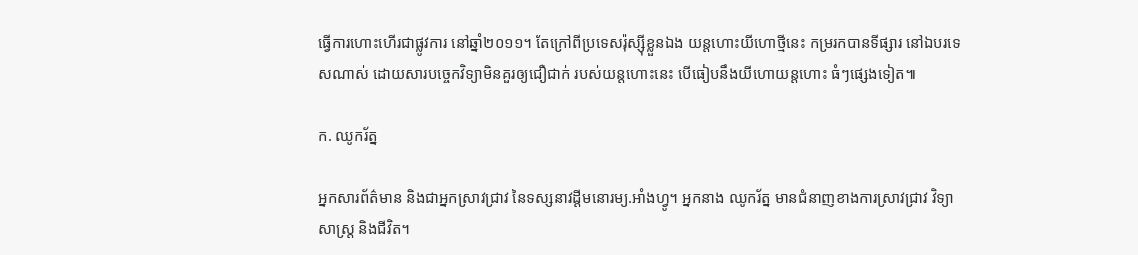ធ្វើការហោះហើរជាផ្លូវការ នៅឆ្នាំ២០១១។ តែក្រៅពីប្រទេសរ៉ុស្ស៊ីខ្លួនឯង យន្ដហោះយីហោថ្មីនេះ កម្ររកបានទីផ្សារ នៅឯបរទេសណាស់ ដោយសារបច្ចេកវិទ្យាមិនគួរឲ្យជឿជាក់ របស់យន្ដហោះនេះ បើធៀបនឹងយីហោយន្ដហោះ ធំៗផ្សេងទៀត៕

ក. ឈូករ័ត្ន

អ្នកសារព័ត៌មាន និងជាអ្នកស្រាវជ្រាវ នៃទស្សនាវដ្ដីមនោរម្យ.អាំងហ្វូ។ អ្នកនាង ឈូករ័ត្ន មានជំនាញខាងការស្រាវជ្រាវ វិទ្យាសាស្ត្រ និងជីវិត។